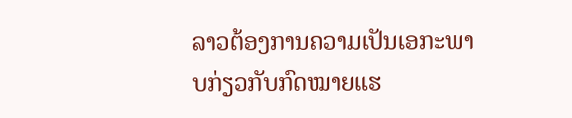ລາວຕ້ອງການຄວາມເປັນເອກະພາບກ່ຽວກັບກົດໝາຍແຮ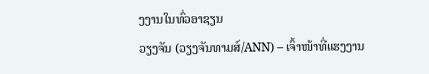ງງານໃນທົ່ວອາຊຽນ
ວຽງຈັນ (ວຽງຈັນທາມສ໌/ANN) – ເຈົ້າໜ້າທີ່ແຮງງານ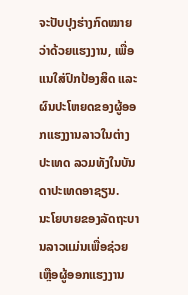ຈະປັບປຸງຮ່າງກົດໝາຍວ່າດ້ວຍແຮງງານ, ເພື່ອແນໃສ່ປົກປ້ອງສິດ ແລະ ຜົນປະໂຫຍດຂອງຜູ້ອອກແຮງງານລາວໃນຕ່າງປະເທດ ລວມທັງໃນບັນດາປະເທດອາຊຽນ.
ນະໂຍບາຍຂອງລັດຖະບານລາວແມ່ນເພື່ອຊ່ວຍເຫຼືອຜູ້ອອກແຮງງານ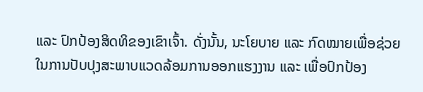ແລະ ປົກປ້ອງສິດທິຂອງເຂົາເຈົ້າ. ດັ່ງນັ້ນ, ນະໂຍບາຍ ແລະ ກົດໝາຍເພື່ອຊ່ວຍໃນການປັບປຸງສະພາບແວດລ້ອມການອອກແຮງງານ ແລະ ເພື່ອປົກປ້ອງ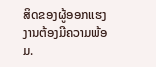ສິດຂອງຜູ້ອອກແຮງງານຕ້ອງມີຄວາມພ້ອມ.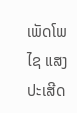ເພັດໂພໄຊ ແສງປະເສີດ